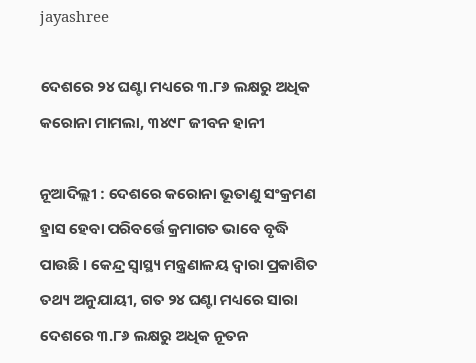jayashree

ଦେଶରେ ୨୪ ଘଣ୍ଟା ମଧ୍ୟରେ ୩.୮୬ ଲକ୍ଷରୁ ଅଧିକ କରୋନା ମାମଲା, ୩୪୯୮ ଜୀବନ ହାନୀ

ନୂଆଦିଲ୍ଲୀ : ଦେଶରେ କରୋନା ଭୂତାଣୁ ସଂକ୍ରମଣ ହ୍ରାସ ହେବା ପରିବର୍ତ୍ତେ କ୍ରମାଗତ ଭାବେ ବୃଦ୍ଧି ପାଉଛି । କେନ୍ଦ୍ର ସ୍ୱାସ୍ଥ୍ୟ ମନ୍ତ୍ରଣାଳୟ ଦ୍ୱାରା ପ୍ରକାଶିତ ତଥ୍ୟ ଅନୁଯାୟୀ, ଗତ ୨୪ ଘଣ୍ଟା ମଧ୍ୟରେ ସାରା ଦେଶରେ ୩.୮୬ ଲକ୍ଷରୁ ଅଧିକ ନୂତନ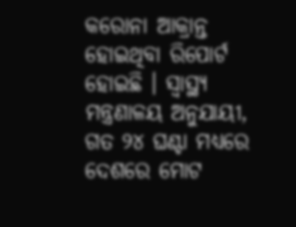କରୋନା ଆକ୍ରାନ୍ତ ହୋଇଥିବା ରିପୋର୍ଟ ହୋଇଛି । ସ୍ୱାସ୍ଥ୍ୟ ମନ୍ତ୍ରଣାଳୟ ଅନୁଯାୟୀ, ଗତ ୨୪ ଘଣ୍ଟା ମଧ୍ୟରେ ଦେଶରେ ମୋଟ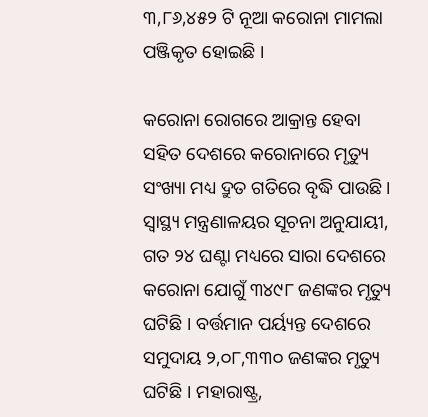୩,୮୬,୪୫୨ ଟି ନୂଆ କରୋନା ମାମଲା ପଞ୍ଜିକୃତ ହୋଇଛି ।

କରୋନା ରୋଗରେ ଆକ୍ରାନ୍ତ ହେବା ସହିତ ଦେଶରେ କରୋନାରେ ମୃତ୍ୟୁ ସଂଖ୍ୟା ମଧ୍ୟ ଦ୍ରୁତ ଗତିରେ ବୃଦ୍ଧି ପାଉଛି । ସ୍ୱାସ୍ଥ୍ୟ ମନ୍ତ୍ରଣାଳୟର ସୂଚନା ଅନୁଯାୟୀ, ଗତ ୨୪ ଘଣ୍ଟା ମଧ୍ୟରେ ସାରା ଦେଶରେ କରୋନା ଯୋଗୁଁ ୩୪୯୮ ଜଣଙ୍କର ମୃତ୍ୟୁ ଘଟିଛି । ବର୍ତ୍ତମାନ ପର୍ୟ୍ୟନ୍ତ ଦେଶରେ ସମୁଦାୟ ୨,୦୮,୩୩୦ ଜଣଙ୍କର ମୃତ୍ୟୁ ଘଟିଛି । ମହାରାଷ୍ଟ୍ର,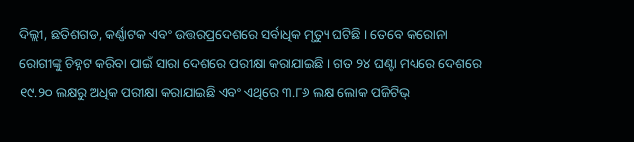ଦିଲ୍ଲୀ, ଛତିଶଗଡ, କର୍ଣ୍ଣାଟକ ଏବଂ ଉତ୍ତରପ୍ରଦେଶରେ ସର୍ବାଧିକ ମୃତ୍ୟୁ ଘଟିଛି । ତେବେ କରୋନା ରୋଗୀଙ୍କୁ ଚିହ୍ନଟ କରିବା ପାଇଁ ସାରା ଦେଶରେ ପରୀକ୍ଷା କରାଯାଇଛି । ଗତ ୨୪ ଘଣ୍ଟା ମଧ୍ୟରେ ଦେଶରେ ୧୯.୨୦ ଲକ୍ଷରୁ ଅଧିକ ପରୀକ୍ଷା କରାଯାଇଛି ଏବଂ ଏଥିରେ ୩.୮୬ ଲକ୍ଷ ଲୋକ ପଜିଟିଭ୍‌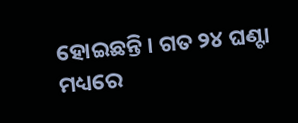ହୋଇଛନ୍ତି । ଗତ ୨୪ ଘଣ୍ଟା ମଧ୍ୟରେ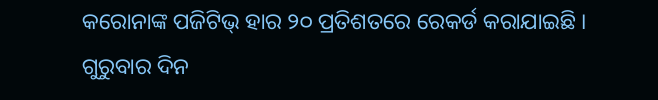କରୋନାଙ୍କ ପଜିଟିଭ୍‌ ହାର ୨୦ ପ୍ରତିଶତରେ ରେକର୍ଡ କରାଯାଇଛି । ଗୁରୁବାର ଦିନ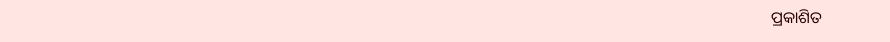ପ୍ରକାଶିତ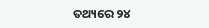ତଥ୍ୟରେ ୨୪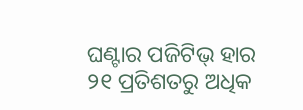ଘଣ୍ଟାର ପଜିଟିଭ୍‌ ହାର ୨୧ ପ୍ରତିଶତରୁ ଅଧିକ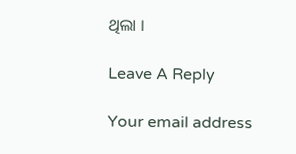ଥିଲା ।

Leave A Reply

Your email address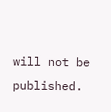will not be published.